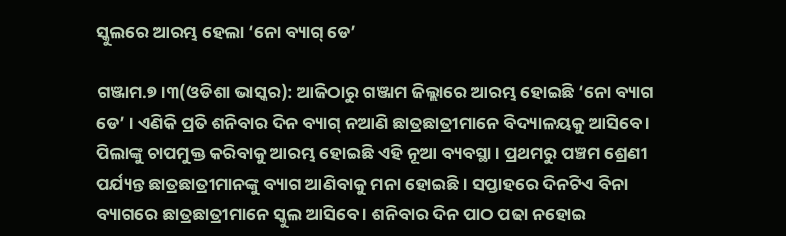ସ୍କୁଲରେ ଆରମ୍ଭ ହେଲା ‘ନୋ ବ୍ୟାଗ୍ ଡେ’

ଗଞ୍ଜାମ.୭ ।୩(ଓଡିଶା ଭାସ୍କର): ଆଜିଠାରୁ ଗଞ୍ଜାମ ଜିଲ୍ଲାରେ ଆରମ୍ଭ ହୋଇଛି ‘ନୋ ବ୍ୟାଗ ଡେ’ । ଏଣିକି ପ୍ରତି ଶନିବାର ଦିନ ବ୍ୟାଗ୍ ନଆଣି ଛାତ୍ରଛାତ୍ରୀମାନେ ବିଦ୍ୟାଳୟକୁ ଆସିବେ । ପିଲାଙ୍କୁ ଚାପମୁକ୍ତ କରିବାକୁ ଆରମ୍ଭ ହୋଇଛି ଏହି ନୂଆ ବ୍ୟବସ୍ଥା । ପ୍ରଥମରୁ ପଞ୍ଚମ ଶ୍ରେଣୀ ପର୍ଯ୍ୟନ୍ତ ଛାତ୍ରଛାତ୍ରୀମାନଙ୍କୁ ବ୍ୟାଗ ଆଣିବାକୁ ମନା ହୋଇଛି । ସପ୍ତାହରେ ଦିନଟିଏ ବିନା ବ୍ୟାଗରେ ଛାତ୍ରଛାତ୍ରୀମାନେ ସ୍କୁଲ ଆସିବେ । ଶନିବାର ଦିନ ପାଠ ପଢା ନହୋଇ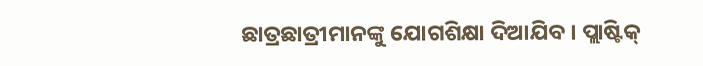ଛାତ୍ରଛାତ୍ରୀମାନଙ୍କୁ ଯୋଗଶିକ୍ଷା ଦିଆଯିବ । ପ୍ଲାଷ୍ଟିକ୍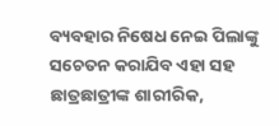ବ୍ୟବହାର ନିଷେଧ ନେଇ ପିଲାଙ୍କୁ ସଚେତନ କରାଯିବ ଏହା ସହ ଛାତ୍ରଛାତ୍ରୀଙ୍କ ଶାରୀରିକ,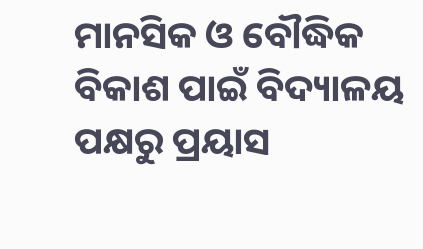ମାନସିକ ଓ ବୌଦ୍ଧିକ ବିକାଶ ପାଇଁ ବିଦ୍ୟାଳୟ ପକ୍ଷରୁ ପ୍ରୟାସ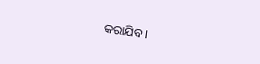କରାଯିବ ।